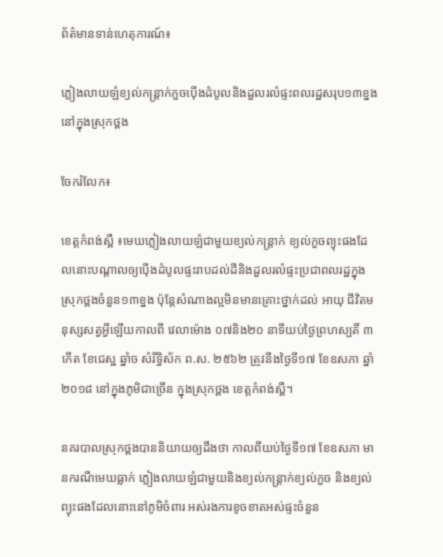ព័ត៌មានទាន់ហេតុការណ៍៖

ភ្លៀងលាយឡំខ្យល់កន្ត្រាក់កួចប៉ើងដំបូលនិងដួលរលំផ្ទះពលរដ្ឋសរុប១៣ខ្នងនៅក្នុងស្រុកថ្ពង

ចែករំលែក៖

ខេត្តកំពង់ស្ពឺ ៖មេឃភ្លៀងលាយឡំជាមួយខ្យល់កន្ត្រាក់ ខ្យល់កួចព្យុះផងដែលនោះបណ្តាលឲ្យប៉ើងដំបូលផ្ទះរាបដល់ដីនិងដួលរលំផ្ទះប្រជាពលរដ្ឋក្នុងស្រុកថ្ពងចំនួន១៣ខ្នង ប៉ុន្តែសំណាងល្អមិនមានគ្រោះថ្នាក់ដល់ អាយុ ជីវិតមនុស្សសត្វអ្វីឡើយកាលពី វេលាម៉ោង ០៧និង២០ នាទីយប់ថ្ងៃព្រហស្បតិ៍ ៣កើត ខែជេស្ឋ ឆ្នាំច សំរឹទ្ធិស័ក ព.ស. ២៥៦២ ត្រូវនឹងថ្ងៃទី១៧ ខែឧសភា ឆ្នាំ២០១៨ នៅក្នុងភូមិជាច្រើន ក្នុងស្រុកថ្ពង ខេត្តកំពង់ស្ពឺ។

នគរបាលស្រុកថ្ពងបាននិយាយឲ្យដឹងថា កាលពីយប់ថ្ងៃទី១៧ ខែឧសភា មានករណីមេឃធ្លាក់ ភ្លៀងលាយឡំជាមួយនិងខ្យល់កន្ត្រាក់ខ្យល់កួច និងខ្យល់ព្យុះផងដែលនោះនៅភូមិចំពារ អស់រងការខូចខាតអស់ផ្ទះចំនួន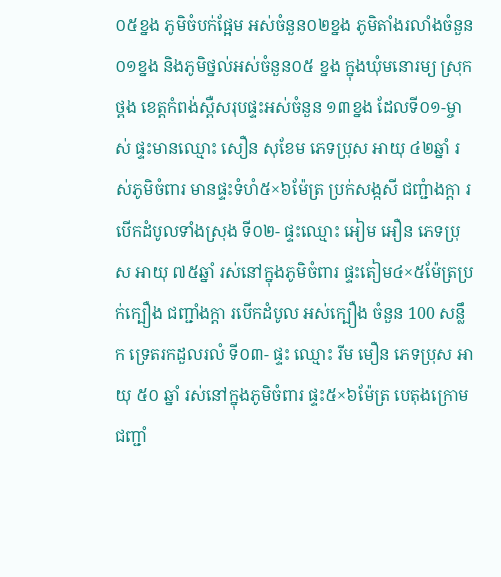០៥ខ្នង ភូមិចំបក់ផ្អែម អស់ចំនួន០២ខ្នង ភូមិតាំងរលាំងចំនួន០១ខ្នង និងភូមិថ្នល់អស់ចំនួន០៥ ខ្នង ក្នុងឃុំមនោរម្យ ស្រុកថ្ពង ខេត្តកំពង់ស្ពឺសរុបផ្ទះអស់ចំនួន ១៣ខ្នង ដែលទី០១-ម្ចាស់ ផ្ទះមានឈ្មោះ សឿន សុខែម ភេទប្រុស អាយុ ៤២ឆ្នាំ រស់ភូមិចំពារ មានផ្ទះទំហំ៥×៦ម៉ែត្រ ប្រក់សង្កសី ជញ្ជំាងក្តា របើកដំបូលទាំងស្រុង ទី០២- ផ្ទះឈ្មោះ អៀម អឿន ភេទប្រុស អាយុ ៧៥ឆ្នាំ រស់នៅក្នុងភូមិចំពារ ផ្ទះតៀម៤×៥ម៉ែត្រប្រក់ក្បឿង ជញ្ជាំងក្តា របើកដំបូល អស់ក្បឿង ចំនួន 100 សន្លឹក ទ្រេតរកដួលរលំ ទី០៣- ផ្ទះ ឈ្មោះ រីម មឿន ភេទប្រុស អាយុ ៥០ ឆ្នាំ រស់នៅក្នុងភូមិចំពារ ផ្ទះ៥×៦ម៉ែត្រ បេតុងក្រោម ជញ្ជាំ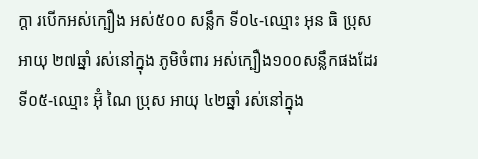ក្តា របើកអស់ក្បឿង អស់៥០០ សន្លឹក ទី០៤-ឈ្មោះ អុន ធិ ប្រុស អាយុ ២៧ឆ្នាំ រស់នៅក្នុង ភូមិចំពារ អស់ក្បឿង១០០សន្លឹកផងដែរ ទី០៥-ឈ្មោះ អ៊ុំ ណៃ ប្រុស អាយុ ៤២ឆ្នាំ រស់នៅក្នុង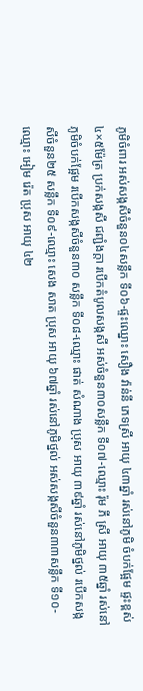ភូមិចំពារ អស់សង្កសីចំនួន០៤សន្លឹក ទី០៦-ផ្ទះឈ្នោះ សឿង វ៉ាន់នី ភេទស្រី អាយុ ៤៣ឆ្នាំ រស់នៅភូមិ ចំបក់ផ្អែម ផ្ទះខ្ពស់៤×៥ម៉ែត្រ ប្រក់សង្កសី ជញ្ជំងក្តា របើកតំបូលសង្កសី អស់ចំនួន៣០សន្លឹក ទី០៧-ឈ្មោះ រ៉ុម ភី ស្រី អាយុ ៣៥ឆ្នាំ រស់នៅភូមិចំបក់ផ្អែម របើកសង្កសីចំនួន៣០ សន្លឹក ទី០៨-ឈ្មោះ ផាត់ សំណាង ប្រុស អាយុ ៣៩ឆ្នាំ រស់នៅភូមិថ្នល់ របើកសង្កសីចំនួន២៥ សន្លឹក ទី០៩-ឈ្មោះ សេង សាត ប្រុស អាយុ ៦៧ឆ្នាំ រស់នៅភូមិថ្នល់ អស់សង្កសីចំនួន៣៣សន្លឹក ទី១០-ឈ្មោះ អៀម រ៉េត ប្រុស អាយុ ៤២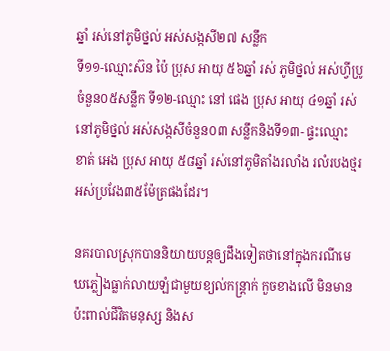ឆ្នាំ រស់នៅភូមិថ្នល់ អស់សង្កសី២៧ សន្លឹក
ទី១១-ឈ្មោះស៊ន ប៉ៃ ប្រុស អាយុ ៥៦ឆ្នាំ រស់ ភូមិថ្នល់ អស់ហ្វីប្រូចំនួន០៥សន្លឹក ទី១២-ឈ្មោះ នៅ ផេង ប្រុស អាយុ ៤១ឆ្នាំ រស់នៅភូមិថ្នល់ អស់សង្កសីចំនួន០៣ សន្លឹកនិងទី១៣- ផ្ទះឈ្មោះ ខាត់ អេង ប្រុស អាយុ ៥៨ឆ្នាំ រស់នៅភូមិតាំងរលាំង រលំរបងថ្មរ អស់ប្រវែង៣៥ម៉ែត្រផងដែរ។

នគរបាលស្រុកបាននិយាយបន្តឲ្យដឹងទៀតថានៅក្នុងករណីមេឃភ្លៀងធ្លាក់លាយឡំជាមួយខ្យល់កន្ត្រាក់ កួចខាងលើ មិនមានប៉ះពាល់ជីវិតមនុស្ស និងស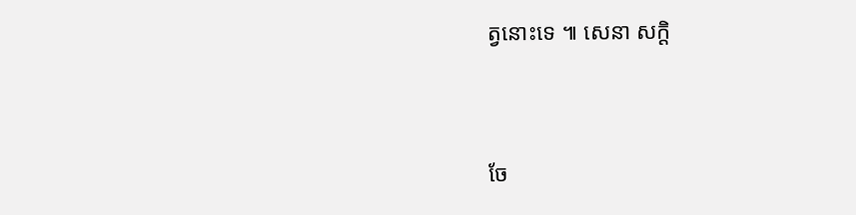ត្វនោះទេ ៕ សេនា សក្តិ


ចែ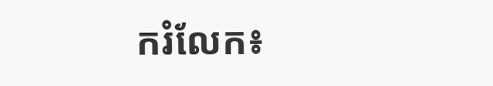ករំលែក៖